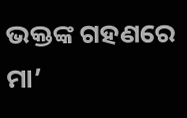ଭକ୍ତଙ୍କ ଗହଣରେ ମା’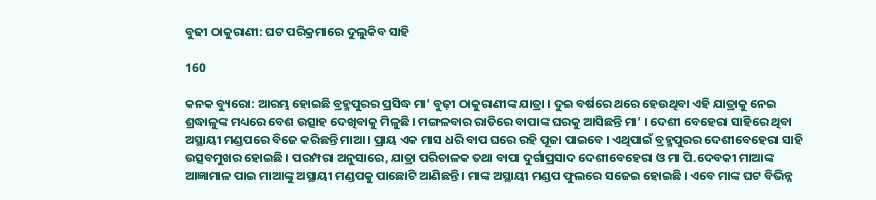ବୁଢୀ ଠାକୁରାଣୀ: ଘଟ ପରିକ୍ରମାରେ ଦୁଲୁକିବ ସାହି

160

କନକ ବ୍ୟୁରୋ: ଆରମ୍ଭ ହୋଇଛି ବ୍ରହ୍ମପୁରର ପ୍ରସିଦ୍ଧ ମା’ ବୁଢ଼ୀ ଠାକୁରାଣୀଙ୍କ ଯାତ୍ରା । ଦୁଇ ବର୍ଷରେ ଥରେ ହେଉଥିବା ଏହି ଯାତ୍ରାକୁ ନେଇ ଶ୍ରଦ୍ଧାଳୁଙ୍କ ମଧ୍ୟରେ ବେଶ ଉତ୍ସାହ ଦେଖିବାକୁ ମିଳୁଛି । ମଙ୍ଗଳବାର ରାତିରେ ବାପାଙ୍କ ଘରକୁ ଆସିଛନ୍ତି ମା’ । ଦେଶୀ ବେହେରା ସାହିରେ ଥିବା ଅସ୍ଥାୟୀ ମଣ୍ଡପରେ ବିଜେ କରିଛନ୍ତି ମାଆ । ପ୍ରାୟ ଏକ ମାସ ଧରି ବାପ ଘରେ ରହି ପୂଜା ପାଇବେ । ଏଥିପାଇଁ ବ୍ରହ୍ମପୁରର ଦେଶୀବେହେରା ସାହି ଉତ୍ସବମୁଖର ହୋଇଛି । ପରମ୍ପରା ଅନୁସାରେ, ଯାତ୍ରା ପରିଚାଳକ ତଥା ବାପା ଦୁର୍ଗାପ୍ରସାଦ ଦେଶୀବେହେରା ଓ ମା ପି.ଦେବକୀ ମାଆଙ୍କ ଆଜ୍ଞାମାଳ ପାଇ ମାଆଙ୍କୁ ଅସ୍ଥାୟୀ ମଣ୍ଡପକୁ ପାଛୋଟି ଆଣିଛନ୍ତି । ମାଙ୍କ ଅସ୍ଥାୟୀ ମଣ୍ଡପ ଫୁଲରେ ସଜେଇ ହୋଇଛି । ଏବେ ମାଙ୍କ ଘଟ ବିଭିନ୍ନ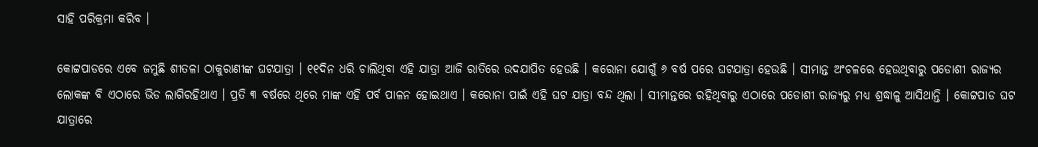ସାହି ପରିକ୍ରମା କରିବ ।

କୋଟ୍ଟପାଡରେ ଏବେ ଜମୁଛି ଶୀତଳା ଠାକୁରାଣୀଙ୍କ ଘଟଯାତ୍ରା । ୧୧ଦିନ ଧରି ଚାଲିଥିବା ଏହି ଯାତ୍ରା ଆଜି ରାତିରେ ଉଦଯାପିତ ହେଉଛି । କରୋନା ଯୋଗୁଁ ୬ ବର୍ଷ ପରେ ଘଟଯାତ୍ରା ହେଉଛି । ସୀମାନ୍ତ ଅଂଚଳରେ ହେଉଥିବାରୁ ପଡୋଶୀ ରାଜ୍ୟର ଲୋକଙ୍କ ବି ଏଠାରେ ଭିଡ ଲାଗିରହିଥାଏ । ପ୍ରତି ୩ ବର୍ଷରେ ଥିରେ ମାଙ୍କ ଏହି ପର୍ବ ପାଳନ ହୋଇଥାଏ । କରୋନା ପାଇଁ ଏହି ଘଟ ଯାତ୍ରା ବନ୍ଦ ଥିଲା । ସୀମାନ୍ତରେ ରହିଥିବାରୁ ଏଠାରେ ପଡୋଶୀ ରାଜ୍ୟରୁ ମଧ୍ୟ ଶ୍ରଦ୍ଧାଳୁ ଆସିଥାନ୍ତି । କୋଟ୍ଟପାଡ ଘଟ ଯାତ୍ରାରେ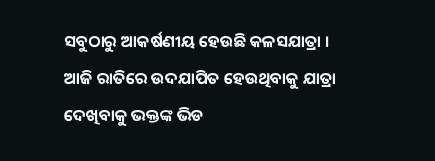ସବୁଠାରୁ ଆକର୍ଷଣୀୟ ହେଉଛି କଳସଯାତ୍ରା । ଆଜି ରାତିରେ ଉଦଯାପିତ ହେଉଥିବାକୁ ଯାତ୍ରା ଦେଖିବାକୁ ଭକ୍ତଙ୍କ ଭିଡ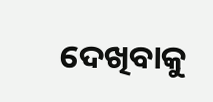ଦେଖିବାକୁ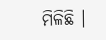ମିଳିଛି ।